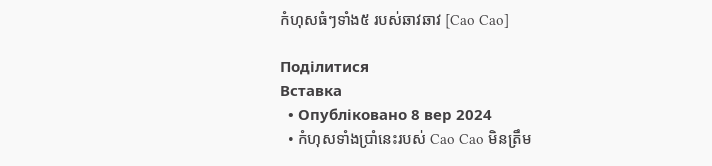កំហុសធំៗទាំង៥ របស់ឆាវឆាវ [Cao Cao]

Поділитися
Вставка
  • Опубліковано 8 вер 2024
  • កំហុសទាំងប្រាំនេះរបស់ Cao Cao មិនត្រឹម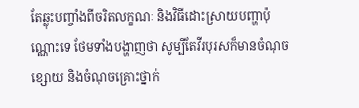តែឆ្លុះបញ្ចាំងពីចរិតលក្ខណៈ និងវិធីដោះស្រាយបញ្ហាប៉ុណ្ណោះទេ ថែមទាំងបង្ហាញថា សូម្បីតែវីរបុរសក៏មានចំណុចខ្សោយ និងចំណុចគ្រោះថ្នាក់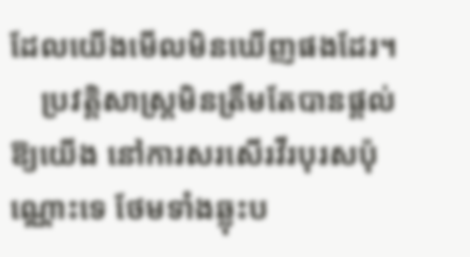ដែលយើងមើលមិនឃើញផងដែរ។
    ប្រវត្តិសាស្ត្រមិនត្រឹមតែបានផ្តល់ឱ្យយើង នៅការសរសើរវីរបុរសប៉ុណ្ណោះទេ ថែមទាំងឆ្លុះប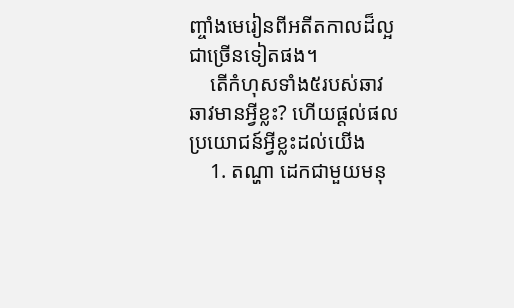ញ្ចាំងមេរៀនពីអតីតកាលដ៏ល្អជាច្រើនទៀតផង។
    តើកំហុសទាំង៥របស់ឆាវឆាវមានអ្វីខ្លះ? ហើយផ្តល់ផលប្រយោជន៍អ្វីខ្លះដល់យើង
    1. តណ្ហា ដេកជាមួយមនុ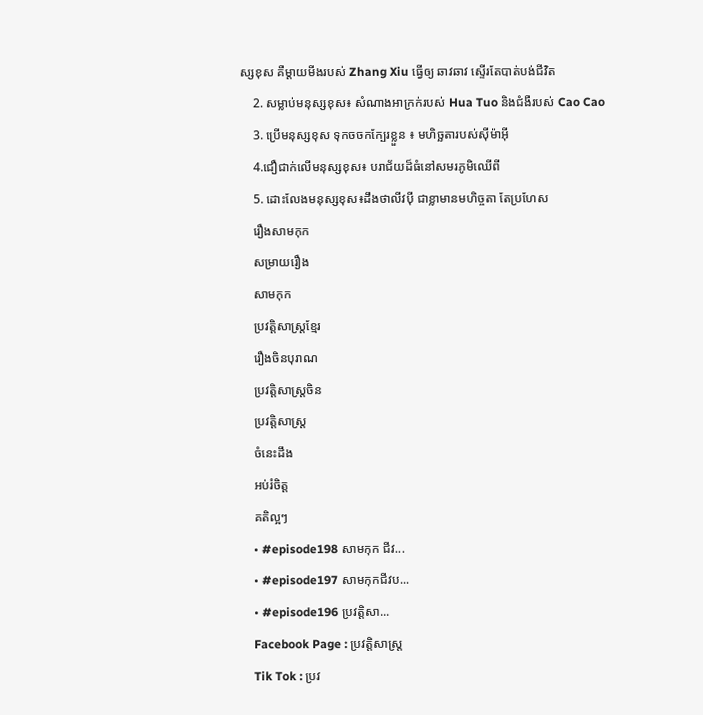ស្សខុស គឺម្តាយមីងរបស់ Zhang Xiu ធ្វើឲ្យ ឆាវឆាវ ស្ទើរតែបាត់បង់ជីវិត
    2. សម្លាប់មនុស្សខុស៖ សំណាងអាក្រក់របស់ Hua Tuo និងជំងឺរបស់ Cao Cao
    3. ប្រើមនុស្សខុស ទុកចចកក្បែរខ្លួន ៖ មហិច្ឆតារបស់ស៊ីម៉ាអុី
    4.ជឿជាក់លើមនុស្សខុស៖ បរាជ័យដ៏ធំនៅសមរភូមិឈើពី
    5. ដោះលែងមនុស្សខុស៖ដឹងថាលីវបុី ជាខ្លាមានមហិច្ចតា តែប្រហែស
    រឿងសាមកុក
    សម្រាយរឿង
    សាមកុក
    ប្រវត្តិសាស្ត្រខ្មែរ
    រឿងចិនបុរាណ
    ប្រវត្តិសាស្រ្តចិន
    ប្រវត្តិសាស្រ្ត
    ចំនេះដឹង
    អប់រំចិត្ត
    គតិល្អៗ
    • #episode198 សាមកុក ជីវ...
    • #episode197 សាមកុកជីវប...
    • #episode196 ប្រវត្តិសា...
    Facebook Page : ប្រវត្តិសាស្ត្រ
    Tik Tok : ប្រវ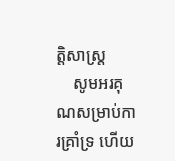ត្តិសាស្រ្ត
    សូមអរគុណសម្រាប់ការគ្រាំទ្រ ហើយ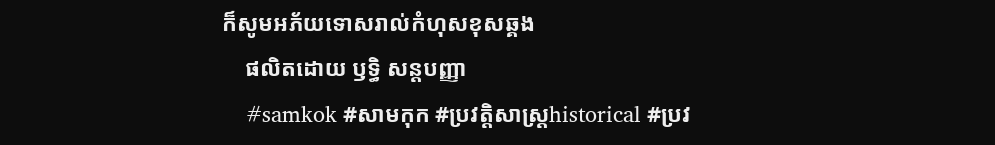ក៏សូមអភ័យទោសរាល់កំហុសខុសឆ្គង
    ផលិតដោយ ឫទ្ធិ សន្តបញ្ញា
    #samkok #សាមកុក #ប្រវត្តិសាស្រ្តhistorical #ប្រវ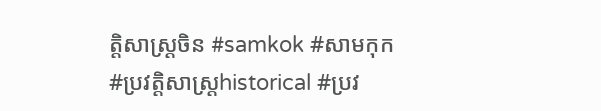ត្តិសាស្រ្តចិន #samkok #សាមកុក #ប្រវត្តិសាស្រ្តhistorical #ប្រវ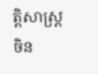ត្តិសាស្រ្តចិន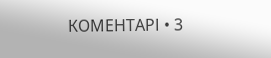КОМЕНТАРІ • 3